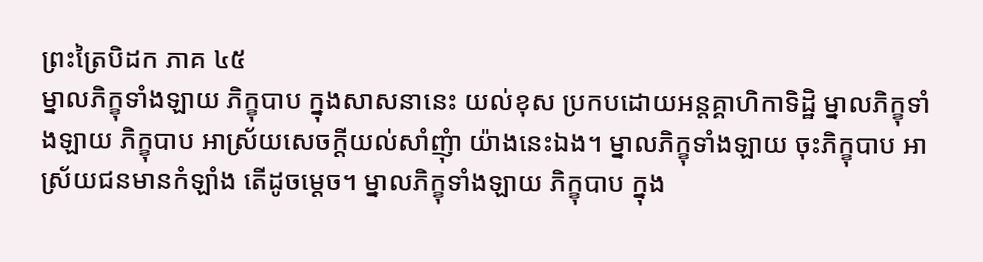ព្រះត្រៃបិដក ភាគ ៤៥
ម្នាលភិក្ខុទាំងឡាយ ភិក្ខុបាប ក្នុងសាសនានេះ យល់ខុស ប្រកបដោយអន្តគ្គាហិកាទិដ្ឋិ ម្នាលភិក្ខុទាំងឡាយ ភិក្ខុបាប អាស្រ័យសេចក្តីយល់សាំញុំា យ៉ាងនេះឯង។ ម្នាលភិក្ខុទាំងឡាយ ចុះភិក្ខុបាប អាស្រ័យជនមានកំឡាំង តើដូចម្តេច។ ម្នាលភិក្ខុទាំងឡាយ ភិក្ខុបាប ក្នុង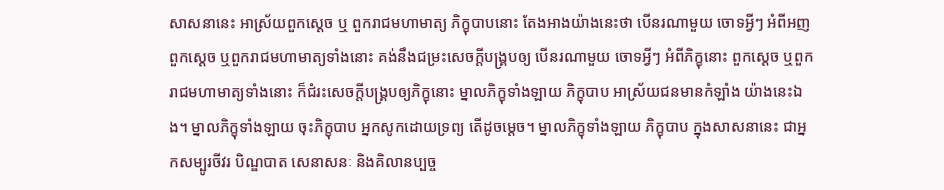សាសនានេះ អាស្រ័យពួកស្តេច ឬ ពួករាជមហាមាត្យ ភិក្ខុបាបនោះ តែងអាងយ៉ាងនេះថា បើនរណាមួយ ចោទអ្វីៗ អំពីអញ ពួកស្តេច ឬពួករាជមហាមាត្យទាំងនោះ គង់នឹងជម្រះសេចក្តីបង្រ្គបឲ្យ បើនរណាមួយ ចោទអ្វីៗ អំពីភិក្ខុនោះ ពួកស្តេច ឬពួករាជមហាមាត្យទាំងនោះ ក៏ជំរះសេចក្តីបង្រ្គបឲ្យភិក្ខុនោះ ម្នាលភិក្ខុទាំងឡាយ ភិក្ខុបាប អាស្រ័យជនមានកំឡាំង យ៉ាងនេះឯង។ ម្នាលភិក្ខុទាំងឡាយ ចុះភិក្ខុបាប អ្នកសូកដោយទ្រព្យ តើដូចម្តេច។ ម្នាលភិក្ខុទាំងឡាយ ភិក្ខុបាប ក្នុងសាសនានេះ ជាអ្នកសម្បូរចីវរ បិណ្ឌបាត សេនាសនៈ និងគិលានប្បច្ច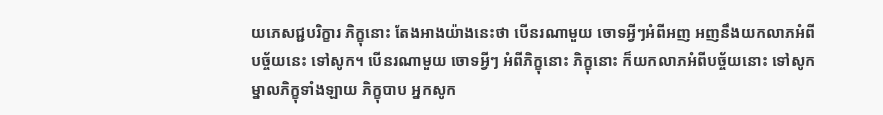យភេសជ្ជបរិក្ខារ ភិក្ខុនោះ តែងអាងយ៉ាងនេះថា បើនរណាមួយ ចោទអ្វីៗអំពីអញ អញនឹងយកលាភអំពីបច្ច័យនេះ ទៅសូក។ បើនរណាមួយ ចោទអ្វីៗ អំពីភិក្ខុនោះ ភិក្ខុនោះ ក៏យកលាភអំពីបច្ច័យនោះ ទៅសូក ម្នាលភិក្ខុទាំងឡាយ ភិក្ខុបាប អ្នកសូក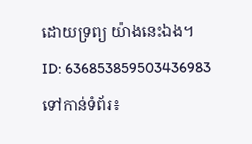ដោយទ្រព្យ យ៉ាងនេះឯង។
ID: 636853859503436983
ទៅកាន់ទំព័រ៖